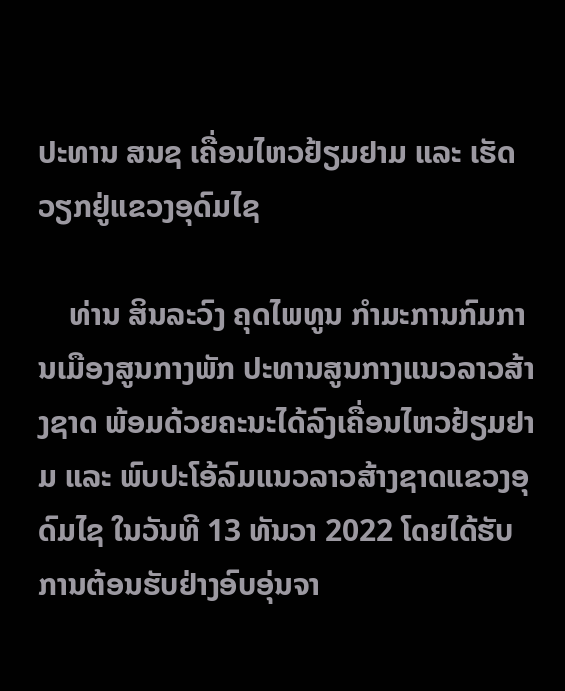ປະທານ ສນຊ ເຄື່ອນໄຫວຢ້ຽມຢາມ ແລະ ເຮັດວຽກຢູ່ແຂວງອຸດົມໄຊ

    ທ່ານ ສິນລະວົງ ຄຸດໄພທູນ ກຳມະການກົມການເມືອງສູນກາງພັກ ປະທານສູນກາງແນວລາວສ້າງຊາດ ພ້ອມດ້ວຍຄະນະໄດ້ລົງເຄື່ອນໄຫວຢ້ຽມຢາມ ແລະ ພົບປະໂອ້ລົມແນວລາວສ້າງຊາດແຂວງອຸດົມໄຊ ໃນວັນທີ 13 ທັນວາ 2022 ໂດຍໄດ້ຮັບການຕ້ອນຮັບຢ່າງອົບອຸ່ນຈາ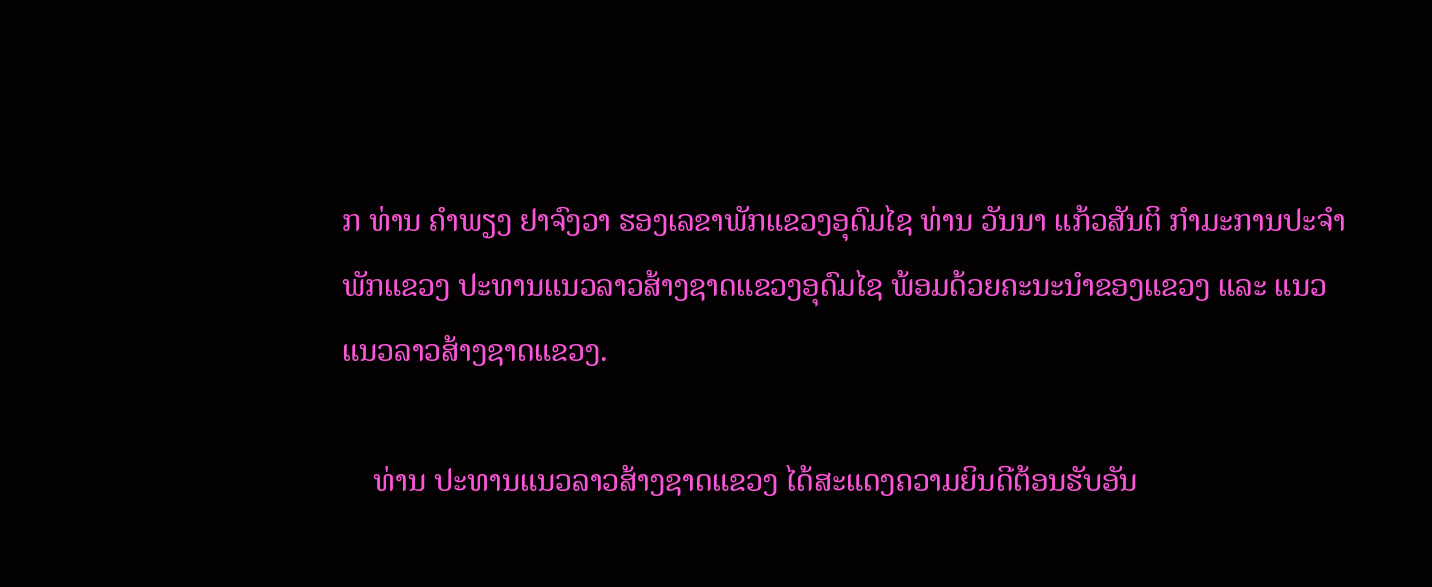ກ ທ່ານ ຄຳພຽງ ຢາຈົງວາ ຮອງເລຂາພັກແຂວງອຸດົມໄຊ ທ່ານ ວັນນາ ແກ້ວສັນຕິ ກຳມະການປະຈຳພັກແຂວງ ປະທານແນວລາວສ້າງຊາດແຂວງອຸດົມໄຊ ພ້ອມດ້ວຍຄະນະນຳຂອງແຂວງ ແລະ ແນວແນວລາວສ້າງຊາດແຂວງ.

    ທ່ານ ປະທານແນວລາວສ້າງຊາດແຂວງ ໄດ້ສະແດງຄວາມຍິນດີຕ້ອນຮັບອັນ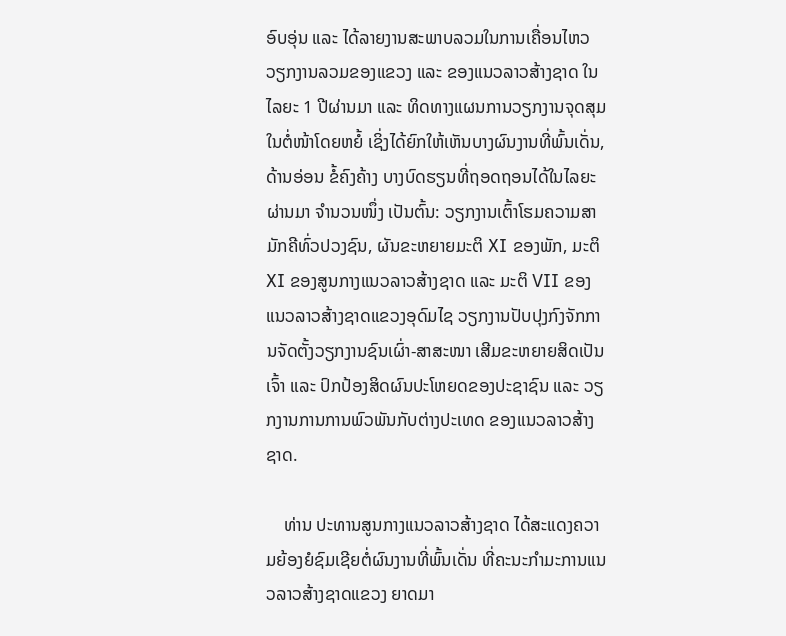ອົບອຸ່ນ ແລະ ໄດ້ລາຍງານສະພາບລວມໃນການເຄື່ອນໄຫວວຽກງານລວມຂອງແຂວງ ແລະ ຂອງແນວລາວສ້າງຊາດ ໃນໄລຍະ 1 ປີຜ່ານມາ ແລະ ທິດທາງແຜນການວຽກງານຈຸດສຸມໃນຕໍ່ໜ້າໂດຍຫຍໍ້ ເຊິ່ງໄດ້ຍົກໃຫ້ເຫັນບາງຜົນງານທີ່ພົ້ນເດັ່ນ, ດ້ານອ່ອນ ຂໍ້ຄົງຄ້າງ ບາງບົດຮຽນທີ່ຖອດຖອນໄດ້ໃນໄລຍະຜ່ານມາ ຈຳນວນໜຶ່ງ ເປັນຕົ້ນ: ວຽກງານເຕົ້າໂຮມຄວາມສາມັກຄີທົ່ວປວງຊົນ, ຜັນຂະຫຍາຍມະຕິ XI ຂອງພັກ, ມະຕິ XI ຂອງສູນກາງແນວລາວສ້າງຊາດ ແລະ ມະຕິ VII ຂອງແນວລາວສ້າງຊາດແຂວງອຸດົມໄຊ ວຽກງານປັບປຸງກົງຈັກການຈັດຕັ້ງວຽກງານຊົນເຜົ່າ-ສາສະໜາ ເສີມຂະຫຍາຍສິດເປັນເຈົ້າ ແລະ ປົກປ້ອງສິດຜົນປະໂຫຍດຂອງປະຊາຊົນ ແລະ ວຽກງານການການພົວພັນກັບຕ່າງປະເທດ ຂອງແນວລາວສ້າງຊາດ.

    ທ່ານ ປະທານສູນກາງແນວລາວສ້າງຊາດ ໄດ້ສະແດງຄວາມຍ້ອງຍໍຊົມເຊີຍຕໍ່ຜົນງານທີ່ພົ້ນເດັ່ນ ທີ່ຄະນະກຳມະການແນວລາວສ້າງຊາດແຂວງ ຍາດມາ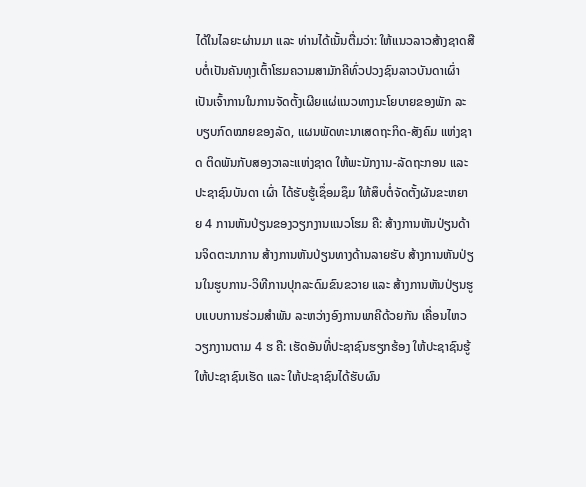ໄດ້ໃນໄລຍະຜ່ານມາ ແລະ ທ່ານໄດ້ເນັ້ນຕື່ມວ່າ: ໃຫ້ແນວລາວສ້າງຊາດສືບຕໍ່ເປັນຄັນທຸງເຕົ້າໂຮມຄວາມສາມັກຄີທົ່ວປວງຊົນລາວບັນດາເຜົ່າ ເປັນເຈົ້າການໃນການຈັດຕັ້ງເຜີຍແຜ່ແນວທາງນະໂຍບາຍຂອງພັກ ລະບຽບກົດໝາຍຂອງລັດ, ແຜນພັດທະນາເສດຖະກິດ-ສັງຄົມ ແຫ່ງຊາດ ຕິດພັນກັບສອງວາລະແຫ່ງຊາດ ໃຫ້ພະນັກງານ-ລັດຖະກອນ ແລະ ປະຊາຊົນບັນດາ ເຜົ່າ ໄດ້ຮັບຮູ້ເຊຶ່ອມຊຶມ ໃຫ້ສຶບຕໍ່ຈັດຕັ້ງຜັນຂະຫຍາຍ 4 ການຫັນປ່ຽນຂອງວຽກງານແນວໂຮມ ຄື: ສ້າງການຫັນປ່ຽນດ້ານຈິດຕະນາການ ສ້າງການຫັນປ່ຽນທາງດ້ານລາຍຮັບ ສ້າງການຫັນປ່ຽນໃນຮູບການ-ວິທີການປຸກລະດົມຂົນຂວາຍ ແລະ ສ້າງການຫັນປ່ຽນຮູບແບບການຮ່ວມສຳພັນ ລະຫວ່າງອົງການພາຄີດ້ວຍກັນ ເຄື່ອນໄຫວວຽກງານຕາມ 4 ຮ ຄື: ເຮັດອັນທີ່ປະຊາຊົນຮຽກຮ້ອງ ໃຫ້ປະຊາຊົນຮູ້ ໃຫ້ປະຊາຊົນເຮັດ ແລະ ໃຫ້ປະຊາຊົນໄດ້ຮັບຜົນ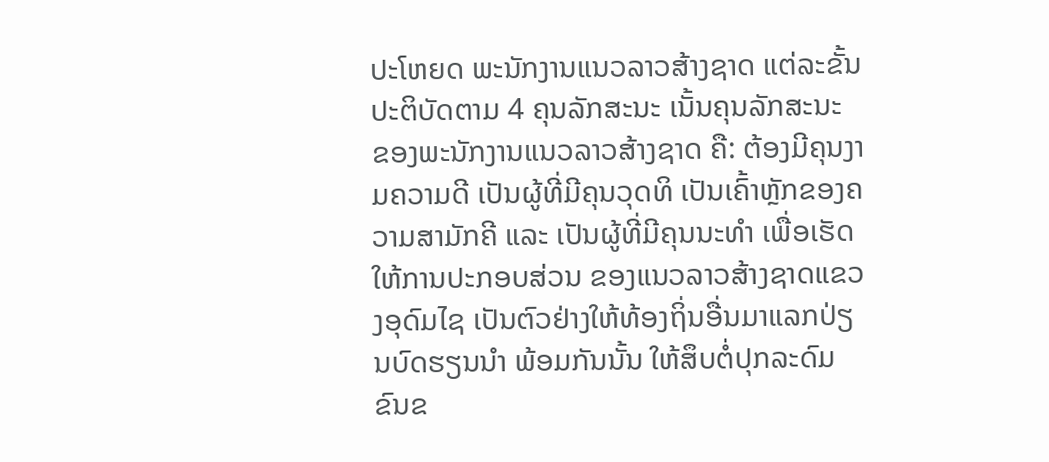ປະໂຫຍດ ພະນັກງານແນວລາວສ້າງຊາດ ແຕ່ລະຂັ້ນ ປະຕິບັດຕາມ 4 ຄຸນລັກສະນະ ເນັ້ນຄຸນລັກສະນະ ຂອງພະນັກງານແນວລາວສ້າງຊາດ ຄື: ຕ້ອງມີຄຸນງາມຄວາມດີ ເປັນຜູ້ທີ່ມີຄຸນວຸດທິ ເປັນເຄົ້າຫຼັກຂອງຄວາມສາມັກຄີ ແລະ ເປັນຜູ້ທີ່ມີຄຸນນະທໍາ ເພື່ອເຮັດໃຫ້ການປະກອບສ່ວນ ຂອງແນວລາວສ້າງຊາດແຂວງອຸດົມໄຊ ເປັນຕົວຢ່າງໃຫ້ທ້ອງຖິ່ນອື່ນມາແລກປ່ຽນບົດຮຽນນຳ ພ້ອມກັນນັ້ນ ໃຫ້ສຶບຕໍ່ປຸກລະດົມຂົນຂ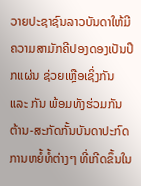ວາຍປະຊາຊົນລາວບັນດາໃຫ້ມີຄວາມສາມັກຄີປອງດອງເປັນປຶກແຜ່ນ ຊ່ວຍເຫຼືອເຊິ່ງກັນ ແລະ ກັນ ພ້ອມທັງຮ່ວມກັນຕ້ານ-ສະກັດກັ້ນບັນດາປະກົດການຫຍໍ້ທໍ້ຕ່າງໆ ທີ່ເກີດຂຶ້ນໃນ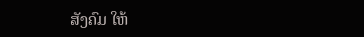ສັງຄົມ ໃຫ້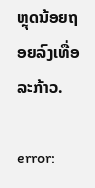ຫຼຸດນ້ອຍຖອຍລົງເທື່ອລະກ້າວ.

error: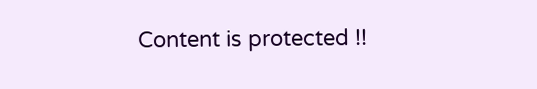Content is protected !!